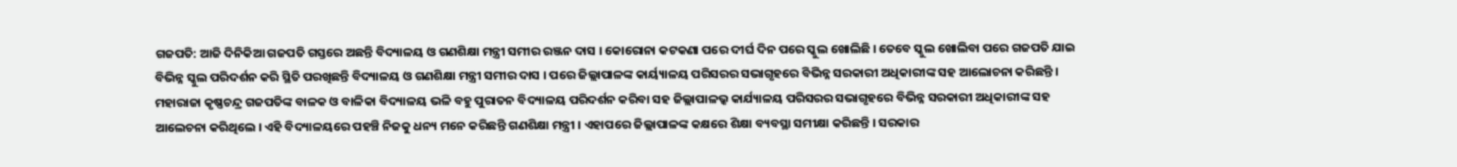ଗଜପତି: ଆଜି ଦିନିକିଆ ଗଜପତି ଗସ୍ତରେ ଅଛନ୍ତି ବିଦ୍ୟାଳୟ ଓ ଗଣଶିକ୍ଷା ମନ୍ତ୍ରୀ ସମୀର ରଞ୍ଜନ ଦାସ । କୋରୋନା କଟକଣା ପରେ ଦୀର୍ଘ ଦିନ ପରେ ସ୍କୁଲ ଖୋଲିଛି । ତେବେ ସ୍କୁଲ ଖୋଲିବା ପରେ ଗଜପତି ଯାଇ ବିଭିନ୍ନ ସ୍କୁଲ ପରିଦର୍ଶନ କରି ସ୍ଥିତି ପରଖିଛନ୍ତି ବିଦ୍ୟାଳୟ ଓ ଗଣଶିକ୍ଷା ମନ୍ତ୍ରୀ ସମୀର ଦାସ । ପରେ ଜିଲ୍ଲାପାଳଙ୍କ କାର୍ୟ୍ୟାଳୟ ପରିସରର ସଭାଗୃହରେ ବିଭିନ୍ନ ସରକାରୀ ଅଧିକାରୀଙ୍କ ସହ ଆଲୋଚନା କରିଛନ୍ତି । ମହାରାଜା କୃଷ୍ଣଚନ୍ଦ୍ର ଗଜପତିଙ୍କ ବାଳକ ଓ ବାଳିକା ବିଦ୍ୟାଳୟ ଭଳି ବହୁ ପୁରାତନ ବିଦ୍ୟାଳୟ ପରିଦର୍ଶନ କରିବା ସହ ଜିଲ୍ଲାପାଳଭ୍କ କାର୍ଯ୍ୟାଳୟ ପରିସରର ସଭାଗୃହରେ ବିଭିନ୍ନ ସରକାରୀ ଅଧିକାରୀଙ୍କ ସହ ଆଲେଚନା କରିଥିଲେ । ଏହି ବିଦ୍ୟାଳୟରେ ପହଞ୍ଚି ନିଜକୁ ଧନ୍ୟ ମନେ କରିଛନ୍ତି ଗଣଶିକ୍ଷା ମନ୍ତ୍ରୀ । ଏହାପରେ ଜିଲ୍ଲାପାଳଙ୍କ କକ୍ଷରେ ଶିକ୍ଷା ବ୍ୟବସ୍ଥା ସମୀକ୍ଷା କରିଛନ୍ତି । ସରକାର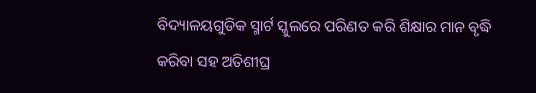ବିଦ୍ୟାଳୟଗୁଡିକ ସ୍ମାର୍ଟ ସ୍କୁଲରେ ପରିଣତ କରି ଶିକ୍ଷାର ମାନ ବୃଦ୍ଧି କରିବା ସହ ଅତିଶୀଘ୍ର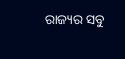ରାଜ୍ୟର ସବୁ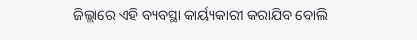ଜିଲ୍ଲାରେ ଏହି ବ୍ୟବସ୍ଥା କାର୍ୟ୍ୟକାରୀ କରାଯିବ ବୋଲି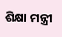ଶିକ୍ଷା ମନ୍ତ୍ରୀ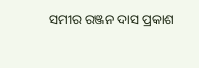ସମୀର ରଞ୍ଜନ ଦାସ ପ୍ରକାଶ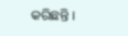କରିଛନ୍ତି ।